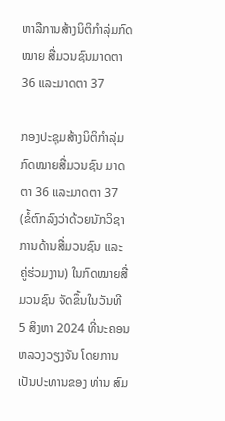ຫາລືການສ້າງນິຕິກຳລຸ່ມກົດໝາຍ ສື່ມວນຊົນມາດຕາ 36 ແລະມາດຕາ 37

ກອງປະຊຸມສ້າງນິຕິກຳລຸ່ມກົດໝາຍສື່ມວນຊົນ ມາດຕາ 36 ແລະມາດຕາ 37 (ຂໍ້ຕົກລົງວ່າດ້ວຍນັກວິຊາການດ້ານສື່ມວນຊົນ ແລະ ຄູ່ຮ່ວມງານ) ໃນກົດໝາຍສື່ມວນຊົນ ຈັດຂຶ້ນໃນວັນທີ 5 ສິງຫາ 2024 ທີ່ນະຄອນຫລວງວຽງຈັນ ໂດຍການເປັນປະທານຂອງ ທ່ານ ສົມ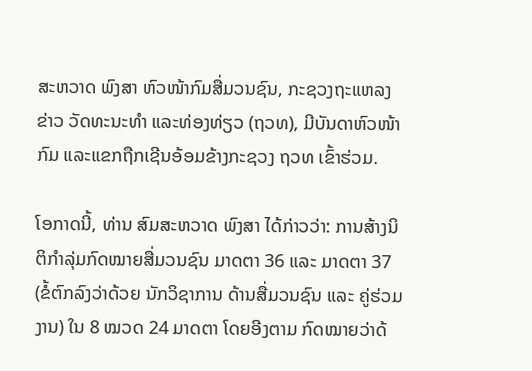ສະຫວາດ ພົງສາ ຫົວໜ້າກົມສື່ມວນຊົນ, ກະຊວງຖະແຫລງຂ່າວ ວັດທະນະທຳ ແລະທ່ອງທ່ຽວ (ຖວທ), ມີບັນດາຫົວໜ້າກົມ ແລະແຂກຖືກເຊີນອ້ອມຂ້າງກະຊວງ ຖວທ ເຂົ້າຮ່ວມ.

ໂອກາດນີ້, ທ່ານ ສົມສະຫວາດ ພົງສາ ໄດ້ກ່າວວ່າ: ການສ້າງນິຕິກຳລຸ່ມກົດໝາຍສື່ມວນຊົນ ມາດຕາ 36 ແລະ ມາດຕາ 37 (ຂໍ້ຕົກລົງວ່າດ້ວຍ ນັກວິຊາການ ດ້ານສື່ມວນຊົນ ແລະ ຄູ່ຮ່ວມງານ) ໃນ 8 ໝວດ 24 ມາດຕາ ໂດຍອີງຕາມ ກົດໝາຍວ່າດ້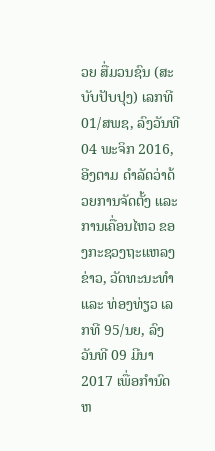ວຍ ສື່ມວນຊົນ (ສະບັບປັບປຸງ) ເລກທີ 01/ສພຊ, ລົງວັນທີ 04 ພະຈິກ 2016, ອີງຕາມ ດໍາລັດວ່າດ້ວຍການຈັດຕັ້ງ ແລະ ການເຄື່ອນໄຫວ ຂອງກະຊວງຖະແຫລງຂ່າວ, ວັດທະນະທຳ ແລະ ທ່ອງທ່ຽວ ເລກທີ 95/ນຍ, ລົງວັນທີ 09 ມີນາ 2017 ເພື່ອກໍານົດຫ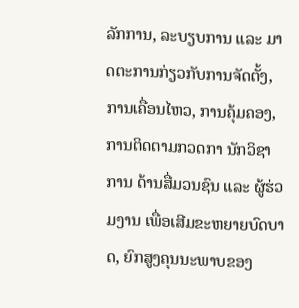ລັກການ, ລະບຽບການ ແລະ ມາດຕະການກ່ຽວກັບການຈັດຕັ້ງ, ການເຄື່ອນໄຫວ, ການຄຸ້ມຄອງ, ການຕິດຕາມກວດກາ ນັກວິຊາການ ດ້ານສື່ມວນຊົນ ແລະ ຜູ້ຮ່ວມງານ ເພື່ອເສີມຂະຫຍາຍບົດບາດ, ຍົກສູງຄຸນນະພາບຂອງ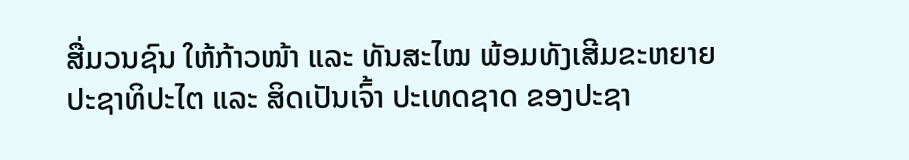ສື່ມວນຊົນ ໃຫ້ກ້າວໜ້າ ແລະ ທັນສະໄໝ ພ້ອມທັງເສີມຂະຫຍາຍປະຊາທິປະໄຕ ແລະ ສິດເປັນເຈົ້າ ປະເທດຊາດ ຂອງປະຊາ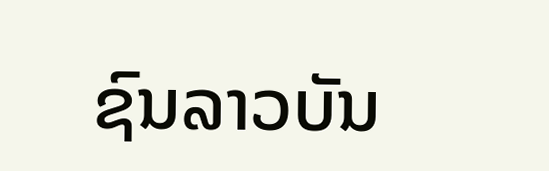ຊົນລາວບັນ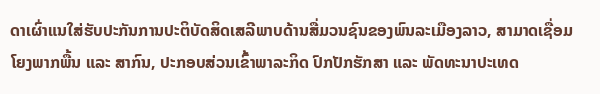ດາເຜົ່າແນໃສ່ຮັບປະກັນການປະຕິບັດສິດເສລີພາບດ້ານສື່ມວນຊົນຂອງພົນລະເມືອງລາວ, ສາມາດເຊື່ອມໂຍງພາກພື້ນ ແລະ ສາກົນ, ປະກອບສ່ວນເຂົ້າພາລະກິດ ປົກປັກຮັກສາ ແລະ ພັດທະນາປະເທດ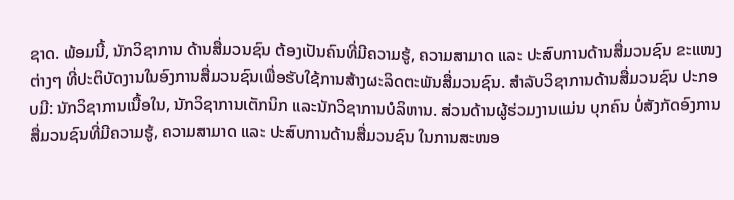ຊາດ. ພ້ອມນີ້, ນັກວິຊາການ ດ້ານສື່ມວນຊົນ ຕ້ອງເປັນຄົນທີ່ມີຄວາມຮູ້, ຄວາມສາມາດ ແລະ ປະສົບການດ້ານສື່ມວນຊົນ ຂະແໜງຕ່າງໆ ທີ່ປະຕິບັດງານໃນອົງການສື່ມວນຊົນເພື່ອຮັບໃຊ້ການສ້າງຜະລິດຕະພັນສື່ມວນຊົນ. ສຳລັບວິຊາການດ້ານສື່ມວນຊົນ ປະກອບມີ: ນັກວິຊາການເນື້ອໃນ, ນັກວິຊາການເຕັກນິກ ແລະນັກວິຊາການບໍລິຫານ. ສ່ວນດ້ານຜູ້ຮ່ວມງານແມ່ນ ບຸກຄົນ ບໍ່ສັງກັດອົງການສື່ມວນຊົນທີ່ມີຄວາມຮູ້, ຄວາມສາມາດ ແລະ ປະສົບການດ້ານສື່ມວນຊົນ ໃນການສະໜອ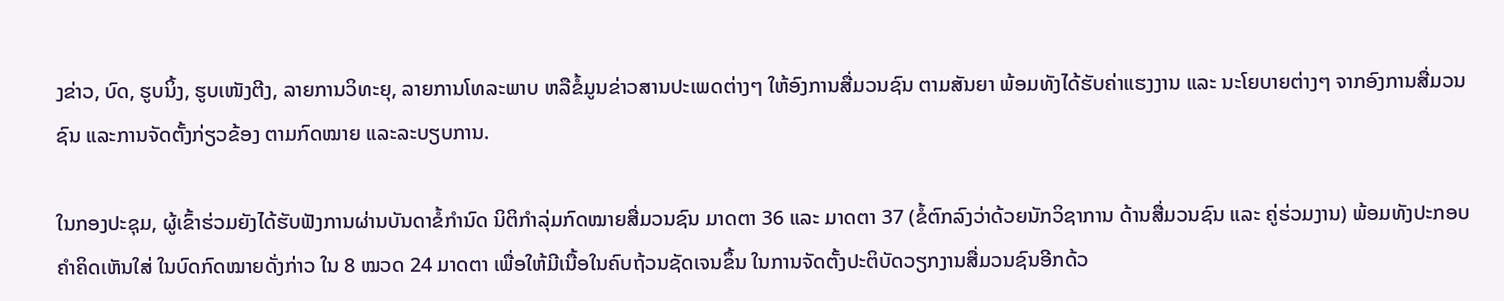ງຂ່າວ, ບົດ, ຮູບນິ້ງ, ຮູບເໜັງຕີງ, ລາຍການວິທະຍຸ, ລາຍການໂທລະພາບ ຫລືຂໍ້ມູນຂ່າວສານປະເພດຕ່າງໆ ໃຫ້ອົງການສື່ມວນຊົນ ຕາມສັນຍາ ພ້ອມທັງໄດ້ຮັບຄ່າແຮງງານ ແລະ ນະໂຍບາຍຕ່າງໆ ຈາກອົງການສື່ມວນຊົນ ແລະການຈັດຕັ້ງກ່ຽວຂ້ອງ ຕາມກົດໝາຍ ແລະລະບຽບການ.

ໃນກອງປະຊຸມ, ຜູ້ເຂົ້າຮ່ວມຍັງໄດ້ຮັບຟັງການຜ່ານບັນດາຂໍ້ກຳນົດ ນິຕິກຳລຸ່ມກົດໝາຍສື່ມວນຊົນ ມາດຕາ 36 ແລະ ມາດຕາ 37 (ຂໍ້ຕົກລົງວ່າດ້ວຍນັກວິຊາການ ດ້ານສື່ມວນຊົນ ແລະ ຄູ່ຮ່ວມງານ) ພ້ອມທັງປະກອບຄຳຄິດເຫັນໃສ່ ໃນບົດກົດໝາຍດັ່ງກ່າວ ໃນ 8 ໝວດ 24 ມາດຕາ ເພື່ອໃຫ້ມີເນື້ອໃນຄົບຖ້ວນຊັດເຈນຂຶ້ນ ໃນການຈັດຕັ້ງປະຕິບັດວຽກງານສື່ມວນຊົນອີກດ້ວ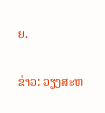ຍ.

ຂ່າວ: ວຽງສະຫ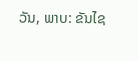ວັນ, ພາບ: ຂັນໄຊ